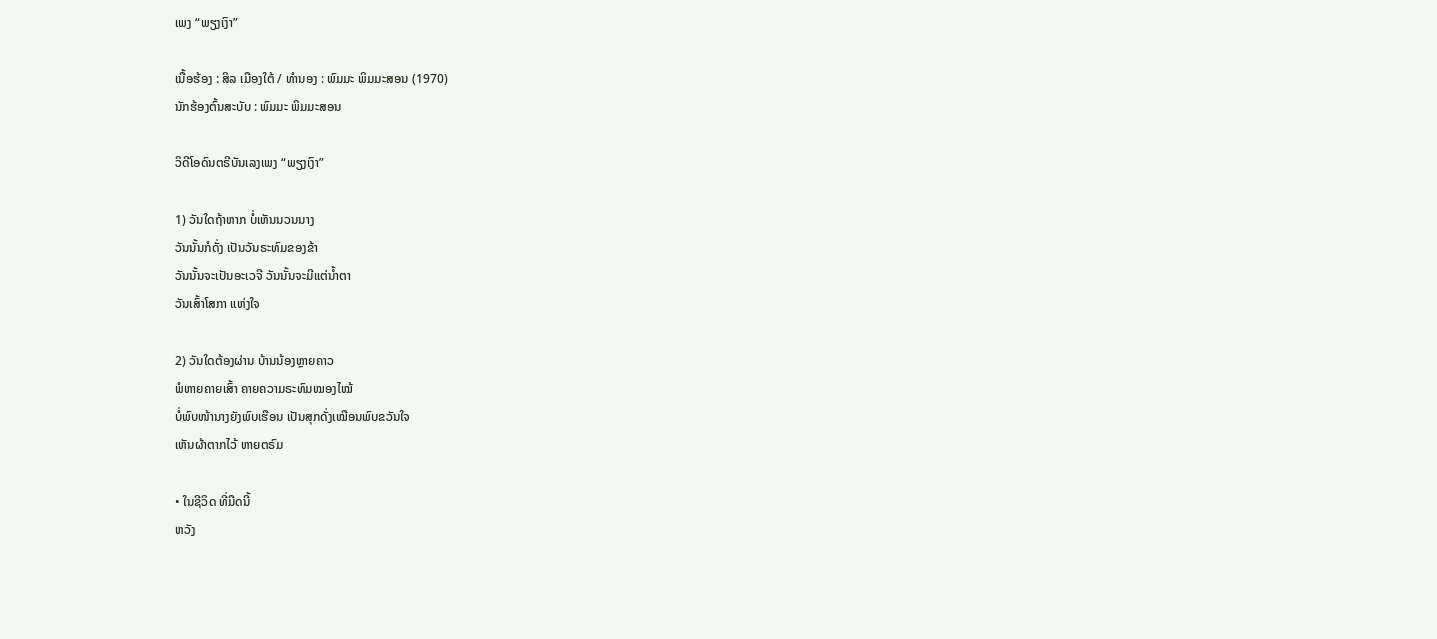ເພງ “ພຽງເງົາ”

ເນື້ອຮ້ອງ : ສິລ ເມືອງໃຕ້ / ທຳນອງ : ພົມມະ ພິມມະສອນ (1970)
ນັກຮ້ອງຕົ້ນສະບັບ : ພົມມະ ພິມມະສອນ

ວິດີໂອດົນຕຣີບັນເລງເພງ “ພຽງເງົາ”

1) ວັນໃດຖ້າຫາກ ບໍ່ເຫັນນວນນາງ
ວັນນັ້ນກໍດັ່ງ ເປັນວັນຣະທົມຂອງຂ້າ
ວັນນັ້ນຈະເປັນອະເວຈີ ວັນນັ້ນຈະມີແຕ່ນໍ້າຕາ
ວັນເສົ້າໂສກາ ແຫ່ງໃຈ

2) ວັນໃດຕ້ອງຜ່ານ ບ້ານນ້ອງຫຼາຍຄາວ
ພໍຫາຍຄາຍເສົ້າ ຄາຍຄວາມຣະທົມໝອງໄໝ້
ບໍ່ພົບໜ້ານາງຍັງພົບເຮືອນ ເປັນສຸກດັ່ງເໝືອນພົບຂວັນໃຈ
ເຫັນຜ້າຕາກໄວ້ ຫາຍຕຣົມ

• ໃນຊີວິດ ທີ່ມືດນີ້
ຫວັງ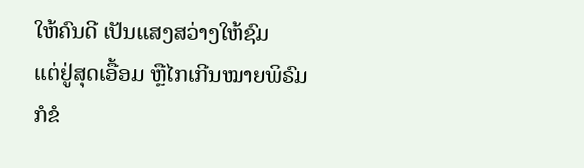ໃຫ້ຄົນດີ ເປັນແສງສວ່າງໃຫ້ຊົມ
ແຕ່ຢູ່ສຸດເອື້ອມ ຫຼືໄກເກີນໝາຍພິຣົມ
ກໍຂໍ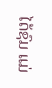ໄດ້ຊົມ ແມ່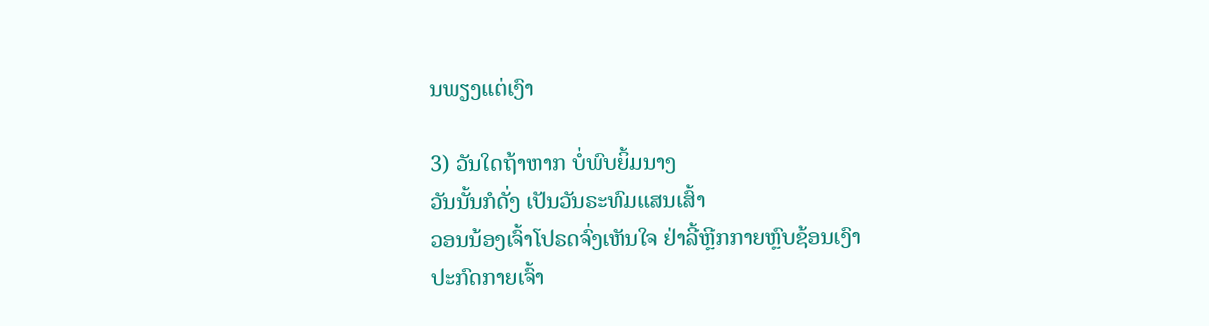ນພຽງແຕ່ເງົາ

3) ວັນໃດຖ້າຫາກ ບໍ່ພົບຍິ້ມນາງ
ວັນນັ້ນກໍດັ່ງ ເປັນວັນຣະທົມແສນເສົ້າ
ວອນນ້ອງເຈົ້າໂປຣດຈົ່ງເຫັນໃຈ ຢ່າລີ້ຫຼີກກາຍຫຼົບຊ້ອນເງົາ
ປະກົດກາຍເຈົ້າ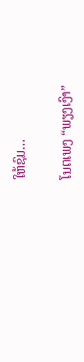ໃຫ້ຊົມ…

ໂນຕເພງ “ພຽງເງົາ”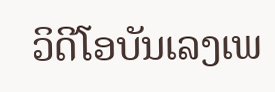ວິດີໂອບັນເລງເພ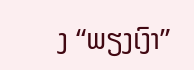ງ “ພຽງເງົາ”